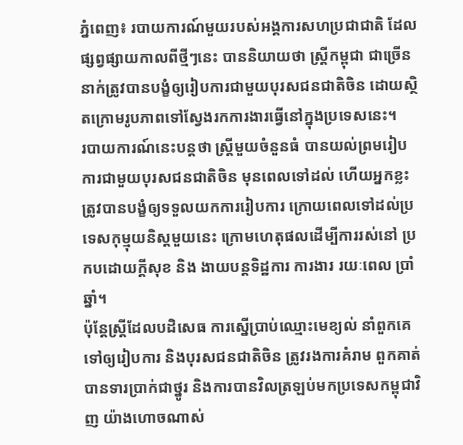ភ្នំពេញ៖ របាយការណ៍មួយរបស់អង្គការសហប្រជាជាតិ ដែលផ្សព្វផ្សាយកាលពីថ្មីៗនេះ បាននិយាយថា ស្ដ្រីកម្ពុជា ជាច្រើននាក់ត្រូវបានបង្ខំឲ្យរៀបការជាមួយបុរសជនជាតិចិន ដោយស្ថិតក្រោមរូបភាពទៅស្វែងរកការងារធ្វើនៅក្នុងប្រទេសនេះ។
របាយការណ៍នេះបន្ដថា ស្ដ្រីមួយចំនួនធំ បានយល់ព្រមរៀបការជាមួយបុរសជនជាតិចិន មុនពេលទៅដល់ ហើយអ្នកខ្លះត្រូវបានបង្ខំឲ្យទទួលយកការរៀបការ ក្រោយពេលទៅដល់ប្រទេសកុម្មុយនិស្តមួយនេះ ក្រោមហេតុផលដើម្បីការរស់នៅ ប្រកបដោយក្ដីសុខ និង ងាយបន្ដទិដ្ឋការ ការងារ រយៈពេល ប្រាំឆ្នាំ។
ប៉ុន្ដែស្ដ្រីដែលបដិសេធ ការស្នើប្រាប់ឈ្មោះមេខ្យល់ នាំពួកគេទៅឲ្យរៀបការ និងបុរសជនជាតិចិន ត្រូវរងការគំរាម ពួកគាត់បានទារប្រាក់ជាថ្នូរ និងការបានវិលត្រឡប់មកប្រទេសកម្ពុជាវិញ យ៉ាងហោចណាស់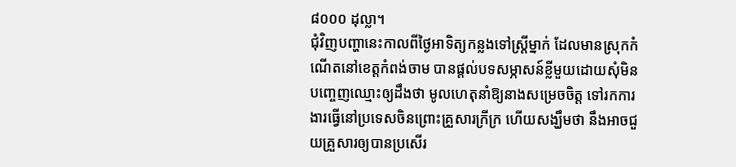៨០០០ ដុល្លា។
ជុំវិញបញ្ហានេះកាលពីថ្ងៃអាទិត្យកន្លងទៅស្ដ្រីម្នាក់ ដែលមានស្រុកកំណើតនៅខេត្ដកំពង់ចាម បានផ្ដល់បទសម្ភាសន៍ខ្លីមួយដោយសុំមិនបញ្ចេញឈ្មោះឲ្យដឹងថា មូលហេតុនាំឱ្យនាងសម្រេចចិត្ដ ទៅរកការងារធ្វើនៅប្រទេសចិនព្រោះគ្រួសារក្រីក្រ ហើយសង្ឃឹមថា នឹងអាចជួយគ្រួសារឲ្យបានប្រសើរ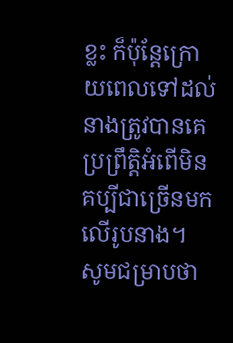ខ្លះ ក៏ប៉ុន្ដែក្រោយពេលទៅដល់ នាងត្រូវបានគេប្រព្រឹត្ដិអំពើមិនគប្បីជាច្រើនមកលើរូបនាង។
សូមជម្រាបថា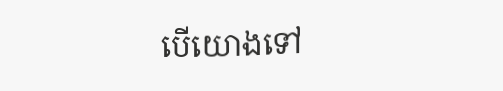បើយោងទៅ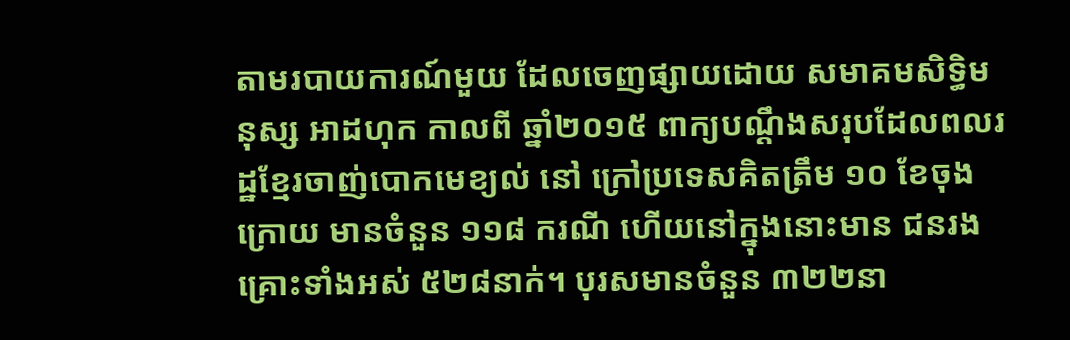តាមរបាយការណ៍មួយ ដែលចេញផ្សាយដោយ សមាគមសិទ្ធិមនុស្ស អាដហុក កាលពី ឆ្នាំ២០១៥ ពាក្យបណ្ដឹងសរុបដែលពលរដ្ឋខ្មែរចាញ់បោកមេខ្យល់ នៅ ក្រៅប្រទេសគិតត្រឹម ១០ ខែចុងក្រោយ មានចំនួន ១១៨ ករណី ហើយនៅក្នុងនោះមាន ជនរងគ្រោះទាំងអស់ ៥២៨នាក់។ បុរសមានចំនួន ៣២២នា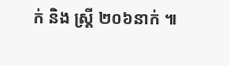ក់ និង ស្ដ្រី ២០៦នាក់ ៕